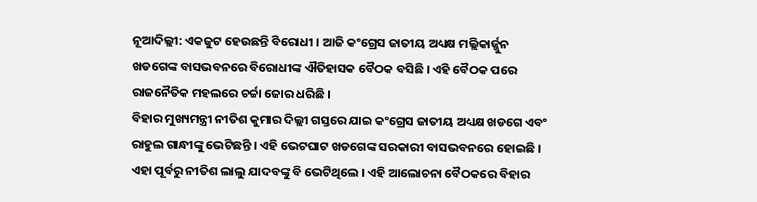ନୂଆଦିଲ୍ଲୀ: ଏକଜୁଟ ହେଉଛନ୍ତି ବିରୋଧୀ । ଆଜି କଂଗ୍ରେସ ଜାତୀୟ ଅଧ୍ୟକ୍ଷ ମଲ୍ଲିକାର୍ଜ୍ଜୁନ ଖଡଗେଙ୍କ ବାସଭବନରେ ବିରୋଧୀଙ୍କ ଐତିହାସକ ବୈଠକ ବସିଛି । ଏହି ବୈଠକ ପରେ ରାଜନୈତିକ ମହଲରେ ଚର୍ଚ୍ଚା ଜୋର ଧରିଛି ।
ବିହାର ମୁଖ୍ୟମନ୍ତ୍ରୀ ନୀତିଶ କୁମାର ଦିଲ୍ଲୀ ଗସ୍ତରେ ଯାଇ କଂଗ୍ରେସ ଜାତୀୟ ଅଧ୍ୟକ୍ଷ ଖଡଗେ ଏବଂ ରାହୁଲ ଗାନ୍ଧୀଙ୍କୁ ଭେଟିଛନ୍ତି । ଏହି ଭେଟଘାଟ ଖଡଗେଙ୍କ ସରକାରୀ ବାସଭବନରେ ହୋଇଛି । ଏହା ପୂର୍ବରୁ ନୀତିଶ ଲାଲୁ ଯାଦବଙ୍କୁ ବି ଭେଟିଥିଲେ । ଏହି ଆଲୋଚନା ବୈଠକରେ ବିହାର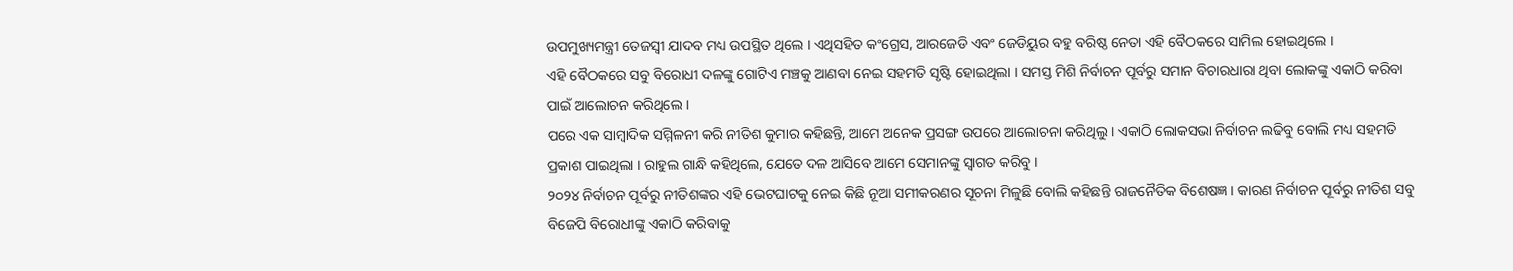ଉପମୁଖ୍ୟମନ୍ତ୍ରୀ ତେଜସ୍ୱୀ ଯାଦବ ମଧ୍ୟ ଉପସ୍ଥିତ ଥିଲେ । ଏଥିସହିତ କଂଗ୍ରେସ, ଆରଜେଡି ଏବଂ ଜେଡିୟୁର ବହୁ ବରିଷ୍ଠ ନେତା ଏହି ବୈଠକରେ ସାମିଲ ହୋଇଥିଲେ ।
ଏହି ବୈଠକରେ ସବୁ ବିରୋଧୀ ଦଳଙ୍କୁ ଗୋଟିଏ ମଞ୍ଚକୁ ଆଣବା ନେଇ ସହମତି ସୃଷ୍ଟି ହୋଇଥିଲା । ସମସ୍ତ ମିଶି ନିର୍ବାଚନ ପୂର୍ବରୁ ସମାନ ବିଚାରଧାରା ଥିବା ଲୋକଙ୍କୁ ଏକାଠି କରିବା ପାଇଁ ଆଲୋଚନ କରିଥିଲେ ।
ପରେ ଏକ ସାମ୍ବାଦିକ ସମ୍ମିଳନୀ କରି ନୀତିଶ କୁମାର କହିଛନ୍ତି, ଆମେ ଅନେକ ପ୍ରସଙ୍ଗ ଉପରେ ଆଲୋଚନା କରିଥିଲୁ । ଏକାଠି ଲୋକସଭା ନିର୍ବାଚନ ଲଢିବୁ ବୋଲି ମଧ୍ୟ ସହମତି ପ୍ରକାଶ ପାଇଥିଲା । ରାହୁଲ ଗାନ୍ଧି କହିଥିଲେ, ଯେତେ ଦଳ ଆସିବେ ଆମେ ସେମାନଙ୍କୁ ସ୍ୱାଗତ କରିବୁ ।
୨୦୨୪ ନିର୍ବାଚନ ପୂର୍ବରୁ ନୀତିଶଙ୍କର ଏହି ଭେଟଘାଟକୁ ନେଇ କିଛି ନୂଆ ସମୀକରଣର ସୂଚନା ମିଳୁଛି ବୋଲି କହିଛନ୍ତି ରାଜନୈତିକ ବିଶେଷଜ୍ଞ । କାରଣ ନିର୍ବାଚନ ପୂର୍ବରୁ ନୀତିଶ ସବୁ ବିଜେପି ବିରୋଧୀଙ୍କୁ ଏକାଠି କରିବାକୁ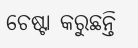ଚେଷ୍ଟା କରୁଛନ୍ତି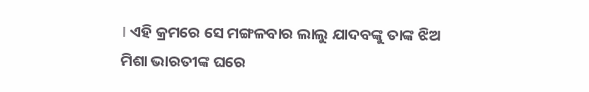। ଏହି କ୍ରମରେ ସେ ମଙ୍ଗଳବାର ଲାଲୁ ଯାଦବଙ୍କୁ ତାଙ୍କ ଝିଅ ମିଶା ଭାରତୀଙ୍କ ଘରେ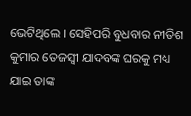ଭେଟିଥିଲେ । ସେହିପରି ବୁଧବାର ନୀତିଶ କୁମାର ତେଜସ୍ୱୀ ଯାଦବଙ୍କ ଘରକୁ ମଧ୍ୟ ଯାଇ ତାଙ୍କ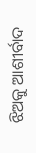ଝିଅକୁ ଆଶୀର୍ବାଦ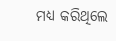ମଧ୍ୟ କରିଥିଲେ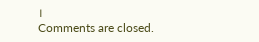।
Comments are closed.